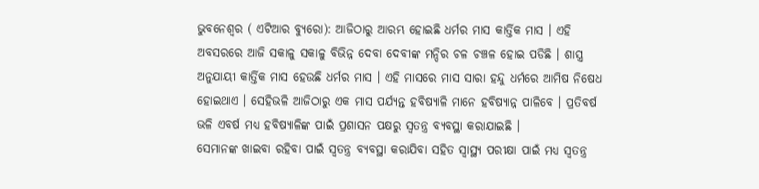ଭୁବନେଶ୍ୱର ( ଏଟିଆର ବ୍ୟୁରୋ): ଆଜିଠାରୁ ଆରମ୍ଭ ହୋଇଛି ଧର୍ମର ମାସ କାର୍ତ୍ତିକ ମାସ । ଏହି ଅବସରରେ ଆଜି ସକାଳୁ ସକାଳୁ ବିଭିନ୍ନ ଦେବା ଦେବୀଙ୍କ ମନ୍ଦିର ଚଳ ଚଞ୍ଚଳ ହୋଇ ପଡିଛି । ଶାସ୍ତ୍ର ଅନୁଯାୟୀ କାର୍ତ୍ତିକ ମାସ ହେଉଛି ଧର୍ମର ମାସ । ଏହି ମାସରେ ମାସ ସାରା ହନ୍ଦୁ ଧର୍ମରେ ଆମିଷ ନିଷେଧ ହୋଇଥାଏ । ସେହିଭଳି ଆଜିଠାରୁ ଏକ ମାସ ପର୍ଯ୍ୟନ୍ତ ହବିଷ୍ୟାଳି ମାନେ ହବିଷ୍ୟାନ୍ନ ପାଳିବେ । ପ୍ରତିବର୍ଷ ଭଳି ଏବର୍ଷ ମଧ୍ୟ ହବିଷ୍ୟାଳିଙ୍କ ପାଇଁ ପ୍ରଶାସନ ପକ୍ଷରୁ ସ୍ୱତନ୍ତ୍ର ବ୍ୟବସ୍ଥା କରାଯାଇଛି ।
ସେମାନଙ୍କ ଖାଇବା ରହିବା ପାଇଁ ସ୍ୱତନ୍ତ୍ର ବ୍ୟବସ୍ଥା କରାଯିବା ସହିତ ସ୍ୱାସ୍ଥ୍ୟ ପରୀକ୍ଷା ପାଇଁ ମଧ୍ୟ ସ୍ୱତନ୍ତ୍ର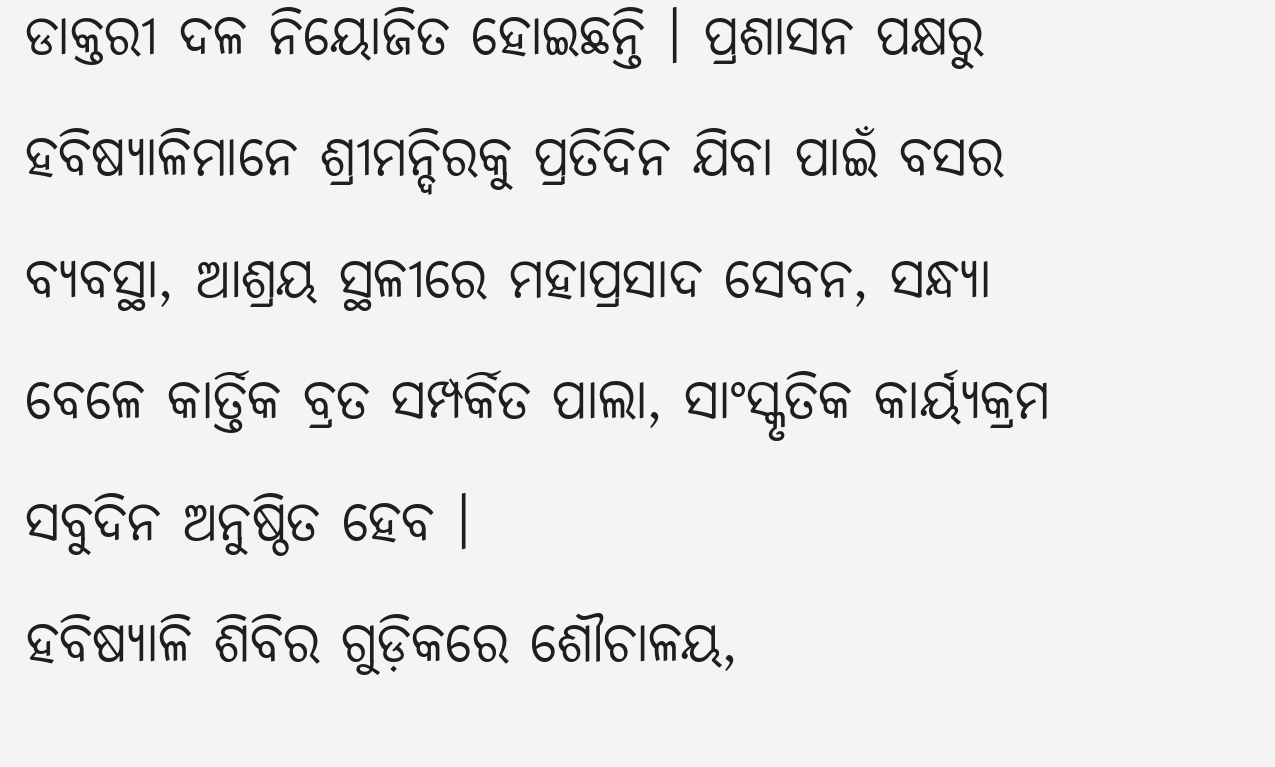ଡାକ୍ତରୀ ଦଳ ନିୟୋଜିତ ହୋଇଛନ୍ତି । ପ୍ରଶାସନ ପକ୍ଷରୁ ହବିଷ୍ୟାଳିମାନେ ଶ୍ରୀମନ୍ଦିରକୁ ପ୍ରତିଦିନ ଯିବା ପାଇଁ ବସର ବ୍ୟବସ୍ଥା, ଆଶ୍ରୟ ସ୍ଥଳୀରେ ମହାପ୍ରସାଦ ସେବନ, ସନ୍ଧ୍ୟା ବେଳେ କାର୍ତ୍ତିକ ବ୍ରତ ସମ୍ପର୍କିତ ପାଲା, ସାଂସ୍କୃତିକ କାର୍ୟ୍ୟକ୍ରମ ସବୁଦିନ ଅନୁଷ୍ଠିତ ହେବ ।
ହବିଷ୍ୟାଳି ଶିବିର ଗୁଡ଼ିକରେ ଶୌଚାଳୟ,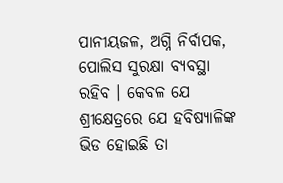ପାନୀୟଜଳ, ଅଗ୍ନି ନିର୍ବାପକ, ପୋଲିସ ସୁରକ୍ଷା ବ୍ୟବସ୍ଥା ରହିବ । କେବଳ ଯେ ଶ୍ରୀକ୍ଷେତ୍ରରେ ଯେ ହବିଷ୍ୟାଳିଙ୍କ ଭିଡ ହୋଇଛି ତା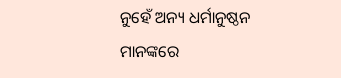ନୁହେଁ ଅନ୍ୟ ଧର୍ମାନୁଷ୍ଠନ ମାନଙ୍କରେ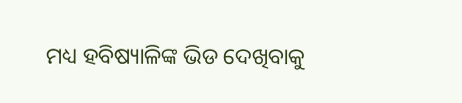ମଧ୍ୟ ହବିଷ୍ୟାଳିଙ୍କ ଭିଡ ଦେଖିବାକୁ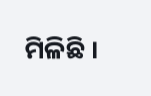ମିଳିଛି ।